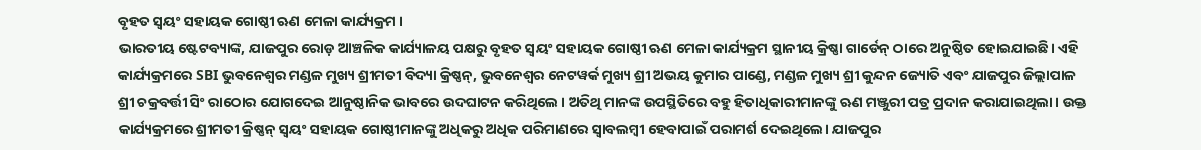ବୃହତ ସ୍ୱୟଂ ସହାୟକ ଗୋଷ୍ଠୀ ଋଣ ମେଳା କାର୍ଯ୍ୟକ୍ରମ ।
ଭାରତୀୟ ଷ୍ଟେଟବ୍ୟାଙ୍କ, ଯାଜପୁର ରୋଡ଼ ଆଞ୍ଚଳିକ କାର୍ଯ୍ୟାଳୟ ପକ୍ଷରୁ ବୃହତ ସ୍ୱୟଂ ସହାୟକ ଗୋଷ୍ଠୀ ଋଣ ମେଳା କାର୍ଯ୍ୟକ୍ରମ ସ୍ଥାନୀୟ କ୍ରିଷ୍ଣା ଗାର୍ଡେନ୍ ଠାରେ ଅନୁଷ୍ଠିତ ହୋଇଯାଇଛି। ଏହି କାର୍ଯ୍ୟକ୍ରମରେ SBI ଭୁବନେଶ୍ୱର ମଣ୍ଡଳ ମୁଖ୍ୟ ଶ୍ରୀମତୀ ବିଦ୍ୟା କ୍ରିଷ୍ଣନ୍, ଭୁବନେଶ୍ୱର ନେଟୱର୍କ ମୁଖ୍ୟ ଶ୍ରୀ ଅଭୟ କୁମାର ପାଣ୍ଡେ, ମଣ୍ଡଳ ମୁଖ୍ୟ ଶ୍ରୀ କୁନ୍ଦନ ଜ୍ୟୋତି ଏବଂ ଯାଜପୁର ଜିଲ୍ଲାପାଳ ଶ୍ରୀ ଚକ୍ରବର୍ତ୍ତୀ ସିଂ ରାଠୋର ଯୋଗଦେଇ ଆନୁଷ୍ଠାନିକ ଭାବରେ ଉଦଘାଟନ କରିଥିଲେ । ଅତିଥି ମାନଙ୍କ ଉପସ୍ଥିତିରେ ବହୁ ହିତାଧିକାରୀମାନଙ୍କୁ ଋଣ ମଞ୍ଜୁରୀ ପତ୍ର ପ୍ରଦାନ କରାଯାଇଥିଲା। ଉକ୍ତ କାର୍ଯ୍ୟକ୍ରମରେ ଶ୍ରୀମତୀ କ୍ରିଷ୍ଣନ୍ ସ୍ୱୟଂ ସହାୟକ ଗୋଷ୍ଠୀମାନଙ୍କୁ ଅଧିକରୁ ଅଧିକ ପରିମାଣରେ ସ୍ୱାବଲମ୍ବୀ ହେବାପାଇଁ ପରାମର୍ଶ ଦେଇଥିଲେ। ଯାଜପୁର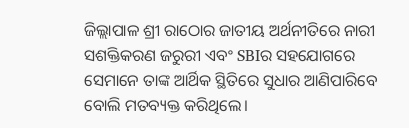ଜିଲ୍ଲାପାଳ ଶ୍ରୀ ରାଠୋର ଜାତୀୟ ଅର୍ଥନୀତିରେ ନାରୀ ସଶକ୍ତିକରଣ ଜରୁରୀ ଏବଂ SBIର ସହଯୋଗରେ ସେମାନେ ତାଙ୍କ ଆର୍ଥିକ ସ୍ଥିତିରେ ସୁଧାର ଆଣିପାରିବେ ବୋଲି ମତବ୍ୟକ୍ତ କରିଥିଲେ।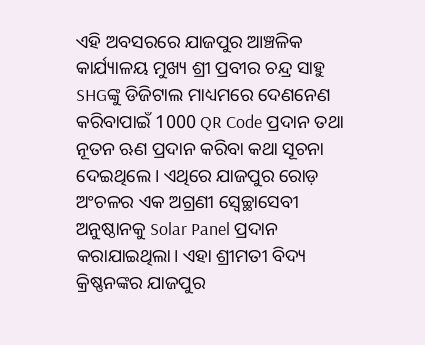ଏହି ଅବସରରେ ଯାଜପୁର ଆଞ୍ଚଳିକ କାର୍ଯ୍ୟାଳୟ ମୁଖ୍ୟ ଶ୍ରୀ ପ୍ରବୀର ଚନ୍ଦ୍ର ସାହୁ SHGଙ୍କୁ ଡିଜିଟାଲ ମାଧ୍ୟମରେ ଦେଣନେଣ କରିବାପାଇଁ 1000 QR Code ପ୍ରଦାନ ତଥା ନୂତନ ଋଣ ପ୍ରଦାନ କରିବା କଥା ସୂଚନା ଦେଇଥିଲେ। ଏଥିରେ ଯାଜପୁର ରୋଡ଼ ଅଂଚଳର ଏକ ଅଗ୍ରଣୀ ସ୍ୱେଚ୍ଛାସେବୀ ଅନୁଷ୍ଠାନକୁ Solar Panel ପ୍ରଦାନ କରାଯାଇଥିଲା। ଏହା ଶ୍ରୀମତୀ ବିଦ୍ୟ କ୍ରିଷ୍ଣନଙ୍କର ଯାଜପୁର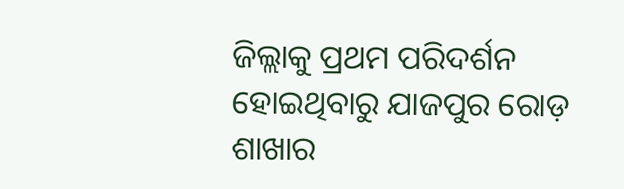ଜିଲ୍ଲାକୁ ପ୍ରଥମ ପରିଦର୍ଶନ ହୋଇଥିବାରୁ ଯାଜପୁର ରୋଡ଼ ଶାଖାର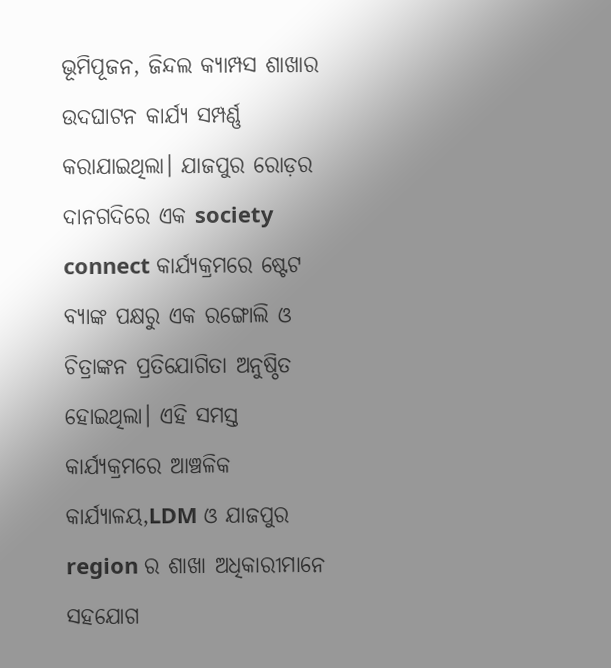ଭୂମିପୂଜନ, ଜିନ୍ଦଲ କ୍ୟାମ୍ପସ ଶାଖାର ଉଦଘାଟନ କାର୍ଯ୍ୟ ସମ୍ପର୍ଣ୍ଣ କରାଯାଇଥିଲା। ଯାଜପୁର ରୋଡ଼ର ଦାନଗଦିରେ ଏକ society connect କାର୍ଯ୍ୟକ୍ରମରେ ଷ୍ଟେଟ ବ୍ୟାଙ୍କ ପକ୍ଷରୁ ଏକ ରଙ୍ଗୋଲି ଓ ଚିତ୍ରାଙ୍କନ ପ୍ରତିଯୋଗିତା ଅନୁଷ୍ଠିତ ହୋଇଥିଲା। ଏହି ସମସ୍ତ କାର୍ଯ୍ୟକ୍ରମରେ ଆଞ୍ଚଳିକ କାର୍ଯ୍ୟାଳୟ,LDM ଓ ଯାଜପୁର region ର ଶାଖା ଅଧିକାରୀମାନେ ସହଯୋଗ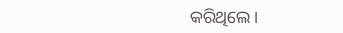କରିଥିଲେ।